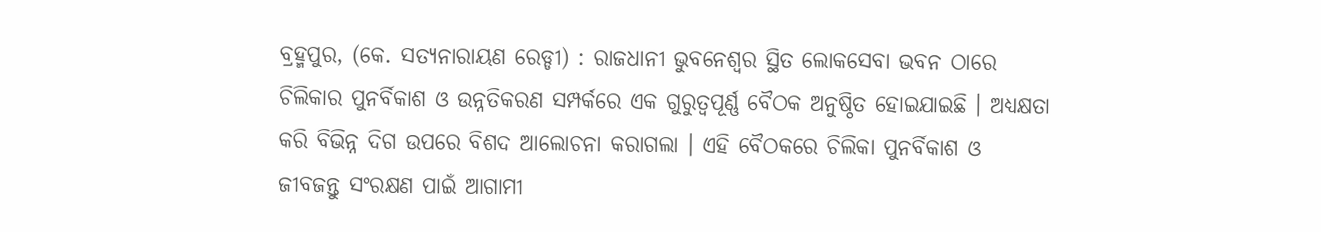ବ୍ରହ୍ମପୁର, (କେ. ସତ୍ୟନାରାୟଣ ରେଡ୍ଡୀ) : ରାଜଧାନୀ ଭୁବନେଶ୍ଵର ସ୍ଥିତ ଲୋକସେବା ଭବନ ଠାରେ ଚିଲିକାର ପୁନର୍ବିକାଶ ଓ ଉନ୍ନତିକରଣ ସମ୍ପର୍କରେ ଏକ ଗୁରୁତ୍ୱପୂର୍ଣ୍ଣ ବୈଠକ ଅନୁଷ୍ଠିତ ହୋଇଯାଇଛି । ଅଧ୍ୟକ୍ଷତା କରି ବିଭିନ୍ନ ଦିଗ ଉପରେ ବିଶଦ ଆଲୋଚନା କରାଗଲା । ଏହି ବୈଠକରେ ଚିଲିକା ପୁନର୍ବିକାଶ ଓ ଜୀବଜନ୍ତୁ ସଂରକ୍ଷଣ ପାଇଁ ଆଗାମୀ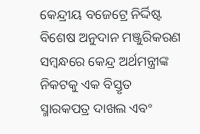କେନ୍ଦ୍ରୀୟ ବଜେଟ୍ରେ ନିର୍ଦ୍ଦିଷ୍ଟ ବିଶେଷ ଅନୁଦାନ ମଞ୍ଜୁରିକରଣ ସମ୍ବନ୍ଧରେ କେନ୍ଦ୍ର ଅର୍ଥମନ୍ତ୍ରୀଙ୍କ ନିକଟକୁ ଏକ ବିସ୍ତୃତ ସ୍ମାରକପତ୍ର ଦାଖଲ ଏବଂ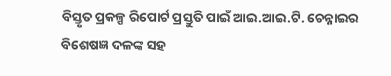ବିସ୍ତୃତ ପ୍ରକଳ୍ପ ରିପୋର୍ଟ ପ୍ରସ୍ତୁତି ପାଇଁ ଆଇ.ଆଇ.ଟି. ଚେନ୍ନାଇର ବିଶେଷଜ୍ଞ ଦଳଙ୍କ ସହ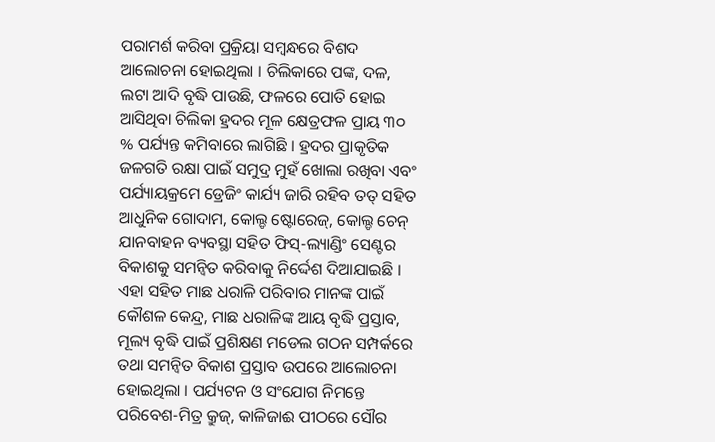ପରାମର୍ଶ କରିବା ପ୍ରକ୍ରିୟା ସମ୍ଵନ୍ଧରେ ବିଶଦ ଆଲୋଚନା ହୋଇଥିଲା । ଚିଲିକାରେ ପଙ୍କ, ଦଳ, ଲଟା ଆଦି ବୃଦ୍ଧି ପାଉଛି, ଫଳରେ ପୋତି ହୋଇ ଆସିଥିବା ଚିଲିକା ହ୍ରଦର ମୂଳ କ୍ଷେତ୍ରଫଳ ପ୍ରାୟ ୩୦ % ପର୍ଯ୍ୟନ୍ତ କମିବାରେ ଲାଗିଛି । ହ୍ରଦର ପ୍ରାକୃତିକ ଜଳଗତି ରକ୍ଷା ପାଇଁ ସମୁଦ୍ର ମୁହଁ ଖୋଲା ରଖିବା ଏବଂ ପର୍ଯ୍ୟାୟକ୍ରମେ ଡ୍ରେଜିଂ କାର୍ଯ୍ୟ ଜାରି ରହିବ ତତ୍ ସହିତ ଆଧୁନିକ ଗୋଦାମ, କୋଲ୍ଡ ଷ୍ଟୋରେଜ୍, କୋଲ୍ଡ ଚେନ୍ ଯାନବାହନ ବ୍ୟବସ୍ଥା ସହିତ ଫିସ୍-ଲ୍ୟାଣ୍ଡିଂ ସେଣ୍ଟର ବିକାଶକୁ ସମନ୍ୱିତ କରିବାକୁ ନିର୍ଦ୍ଦେଶ ଦିଆଯାଇଛି । ଏହା ସହିତ ମାଛ ଧରାଳି ପରିବାର ମାନଙ୍କ ପାଇଁ କୌଶଳ କେନ୍ଦ୍ର, ମାଛ ଧରାଳିଙ୍କ ଆୟ ବୃଦ୍ଧି ପ୍ରସ୍ତାବ, ମୂଲ୍ୟ ବୃଦ୍ଧି ପାଇଁ ପ୍ରଶିକ୍ଷଣ ମଡେଲ ଗଠନ ସମ୍ପର୍କରେ ତଥା ସମନ୍ୱିତ ବିକାଶ ପ୍ରସ୍ତାବ ଉପରେ ଆଲୋଚନା ହୋଇଥିଲା । ପର୍ଯ୍ୟଟନ ଓ ସଂଯୋଗ ନିମନ୍ତେ ପରିବେଶ-ମିତ୍ର କ୍ରୁଜ୍, କାଳିଜାଈ ପୀଠରେ ସୌର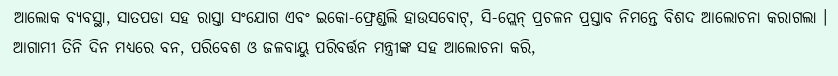ଆଲୋକ ବ୍ୟବସ୍ଥା, ସାତପଡା ସହ ରାସ୍ତା ସଂଯୋଗ ଏବଂ ଇକୋ-ଫ୍ରେଣ୍ଡଲି ହାଉସବୋଟ୍, ସି-ପ୍ଲେନ୍ ପ୍ରଚଳନ ପ୍ରସ୍ତାବ ନିମନ୍ତେ ବିଶଦ ଆଲୋଚନା କରାଗଲା । ଆଗାମୀ ତିନି ଦିନ ମଧ୍ୟରେ ବନ, ପରିବେଶ ଓ ଜଳବାୟୁ ପରିବର୍ତ୍ତନ ମନ୍ତ୍ରୀଙ୍କ ସହ ଆଲୋଚନା କରି,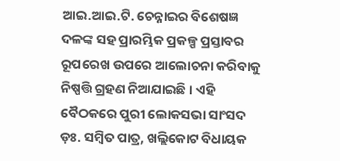ଆଇ.ଆଇ.ଟି. ଚେନ୍ନାଇର ବିଶେଷଜ୍ଞ ଦଳଙ୍କ ସହ ପ୍ରାରମ୍ଭିକ ପ୍ରକଳ୍ପ ପ୍ରସ୍ତାବର ରୂପରେଖ ଉପରେ ଆଲୋଚନା କରିବାକୁ ନିଷ୍ପତ୍ତି ଗ୍ରହଣ ନିଆଯାଇଛି । ଏହି ବୈଠକରେ ପୁରୀ ଲୋକସଭା ସାଂସଦ ଡ଼ଃ. ସମ୍ବିତ ପାତ୍ର, ଖଲ୍ଲିକୋଟ ବିଧାୟକ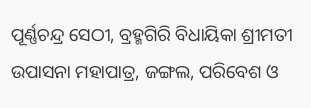ପୂର୍ଣ୍ଣଚନ୍ଦ୍ର ସେଠୀ, ବ୍ରହ୍ମଗିରି ବିଧାୟିକା ଶ୍ରୀମତୀ ଉପାସନା ମହାପାତ୍ର, ଜଙ୍ଗଲ, ପରିବେଶ ଓ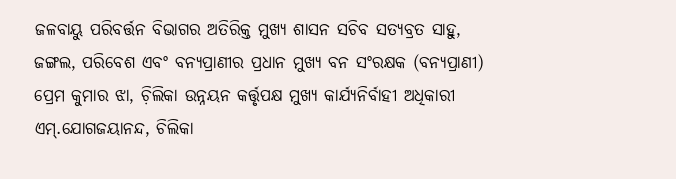ଜଳବାୟୁ ପରିବର୍ତ୍ତନ ବିଭାଗର ଅତିରିକ୍ତ ମୁଖ୍ୟ ଶାସନ ସଚିବ ସତ୍ୟବ୍ରତ ସାହୁ, ଜଙ୍ଗଲ, ପରିବେଶ ଏବଂ ବନ୍ୟପ୍ରାଣୀର ପ୍ରଧାନ ମୁଖ୍ୟ ବନ ସଂରକ୍ଷକ (ବନ୍ୟପ୍ରାଣୀ) ପ୍ରେମ କୁମାର ଝା, ଚ଼ିଲିକା ଉନ୍ନୟନ କର୍ତ୍ତୃପକ୍ଷ ମୁଖ୍ୟ କାର୍ଯ୍ୟନିର୍ବାହୀ ଅଧିକାରୀ ଏମ୍.ଯୋଗଜୟାନନ୍ଦ, ଚିଲିକା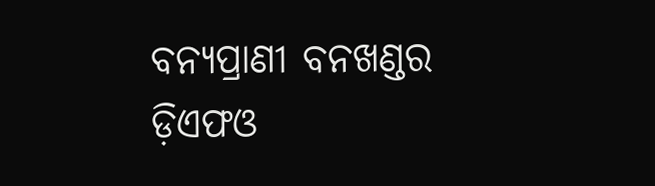ବନ୍ୟପ୍ରାଣୀ ବନଖଣ୍ଡର ଡ଼ିଏଫଓ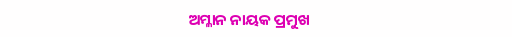ଅମ୍ଳାନ ନାୟକ ପ୍ରମୁଖ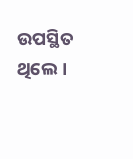ଉପସ୍ଥିତ ଥିଲେ ।